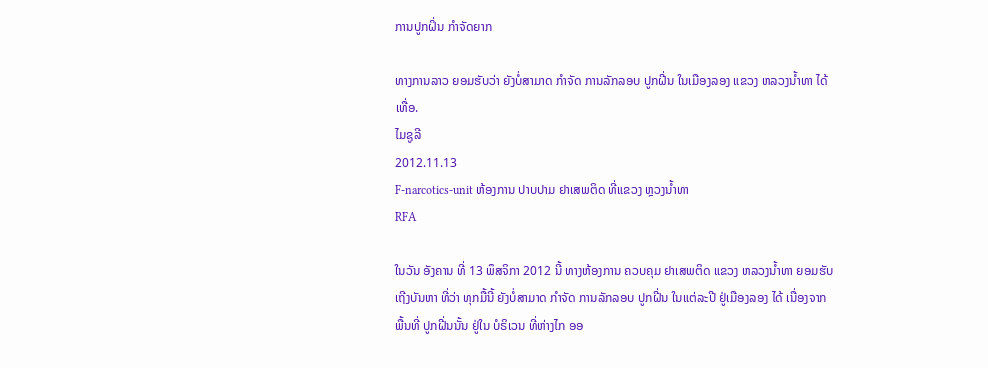ການປູກຝິ່ນ ກໍາຈັດຍາກ

ທາງການລາວ ຍອມຮັບວ່າ ຍັງບໍ່ສາມາດ ກໍາຈັດ ການລັກລອບ ປູກຝີ່ນ ໃນເມືອງລອງ ແຂວງ ຫລວງນໍ້າທາ ໄດ້ເທື່ອ.
ໄມຊູລີ
2012.11.13
F-narcotics-unit ຫ້ອງການ ປາບປາມ ຢາເສພຕິດ ທີ່ແຂວງ ຫຼວງນໍ້າທາ
RFA

ໃນວັນ ອັງຄານ ທີ່ 13 ພຶສຈິກາ 2012 ນີ້ ທາງຫ້ອງການ ຄວບຄຸມ ຢາເສພຕິດ ແຂວງ ຫລວງນໍ້າທາ ຍອມຮັບ ເຖີງບັນຫາ ທີ່ວ່າ ທຸກມື້ນີ້ ຍັງບໍ່ສາມາດ ກໍາຈັດ ການລັກລອບ ປູກຝີ່ນ ໃນແຕ່ລະປີ ຢູ່ເມືອງລອງ ໄດ້ ເນື່ອງຈາກ ພື້ນທີ່ ປູກຝີ່ນນັ້ນ ຢູ່ໃນ ບໍຣິເວນ ທີ່ຫ່າງໄກ ອອ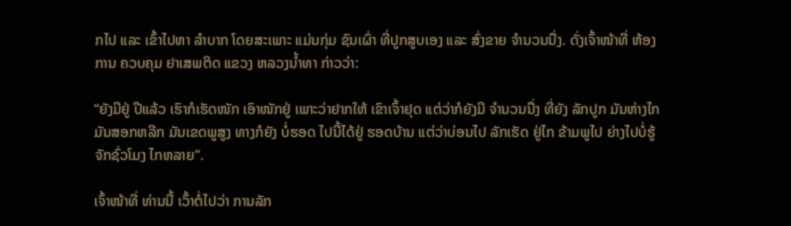ກໄປ ແລະ ເຂົ້າໄປຫາ ລໍາບາກ ໂດຍສະເພາະ ແມ່ນກຸ່ມ ຊົນເຜົ່າ ທີ່ປູກສູບເອງ ແລະ ສົ່ງຂາຍ ຈໍານວນນື່ງ. ດັ່ງເຈົ້າໜ້າທີ່ ຫ້ອງການ ຄວບຄຸມ ຢາເສພຕິດ ແຂວງ ຫລວງນໍ້າທາ ກ່າວວ່າ:

“ຍັງມີຢູ່ ປີແລ້ວ ເຮົາກໍເຮັດໜັກ ເອົາໜັກຢູ່ ເພາະວ່າຢາກໃຫ້ ເຂົາເຈົ້າຢຸດ ແຕ່ວ່າກໍຍັງມີ ຈໍານວນນື່ງ ທີ່ຍັງ ລັກປູກ ມັນຫ່າງໄກ ມັນສອກຫລີກ ມັນເຂດພູສູງ ທາງກໍຍັງ ບໍ່ຮອດ ໄປນີ້ໄດ້ຢູ່ ຮອດບ້ານ ແຕ່ວ່າບ່ອນໄປ ລັກເຮັດ ຢູ່ໄກ ຂ້າມພູໄປ ຍ່າງໄປບໍ່ຮູ້ ຈັກຊົ່ວໂມງ ໄກຫລາຍ”.

ເຈົ້າໜ້າທີ່ ທ່ານນີ້ ເວົ້າຕໍ່ໄປວ່າ ການລັກ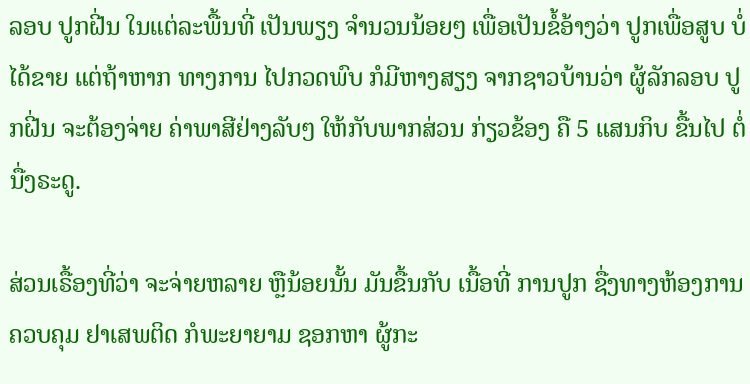ລອບ ປູກຝີ່ນ ໃນແຕ່ລະພື້ນທີ່ ເປັນພຽງ ຈໍານວນນ້ອຍໆ ເພື່ອເປັນຂໍ້ອ້າງວ່າ ປູກເພື່ອສູບ ບໍ່ໄດ້ຂາຍ ແຕ່ຖ້າຫາກ ທາງການ ໄປກວດພົບ ກໍມີຫາງສຽງ ຈາກຊາວບ້ານວ່າ ຜູ້ລັກລອບ ປູກຝີ່ນ ຈະຕ້ອງຈ່າຍ ຄ່າພາສີຢ່າງລັບໆ ໃຫ້ກັບພາກສ່ວນ ກ່ຽວຂ້ອງ ຄື 5 ແສນກິບ ຂື້ນໄປ ຕໍ່ນື່ງຣະດູ.

ສ່ວນເຣື້ອງທີ່ວ່າ ຈະຈ່າຍຫລາຍ ຫຼືນ້ອຍນັ້ນ ມັນຂື້ນກັບ ເນື້ອທີ່ ການປູກ ຊື່ງທາງຫ້ອງການ ຄວບຄຸມ ຢາເສພຕິດ ກໍພະຍາຍາມ ຊອກຫາ ຜູ້ກະ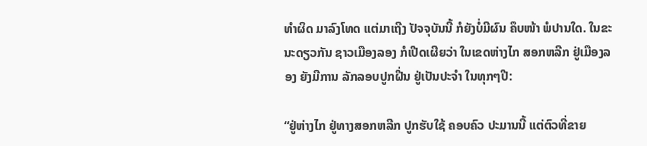ທໍາຜິດ ມາລົງໂທດ ແຕ່ມາເຖີງ ປັຈຈຸບັນນີ້ ກໍຍັງບໍ່ມີຜົນ ຄຶບໜ້າ ພໍປານໃດ. ໃນຂະນະດຽວກັນ ຊາວເມືອງລອງ ກໍເປີດເຜີຍວ່າ ໃນເຂດຫ່າງໄກ ສອກຫລີກ ຢູ່ເມືອງລອງ ຍັງມີການ ລັກລອບປູກຝີ່ນ ຢູ່ເປັນປະຈໍາ ໃນທຸກໆປີ:

“ຢູ່ຫ່າງໄກ ຢູ່ທາງສອກຫລີກ ປູກຮັບໃຊ້ ຄອບຄົວ ປະມານນີ້ ແຕ່ຕົວທີ່ຂາຍ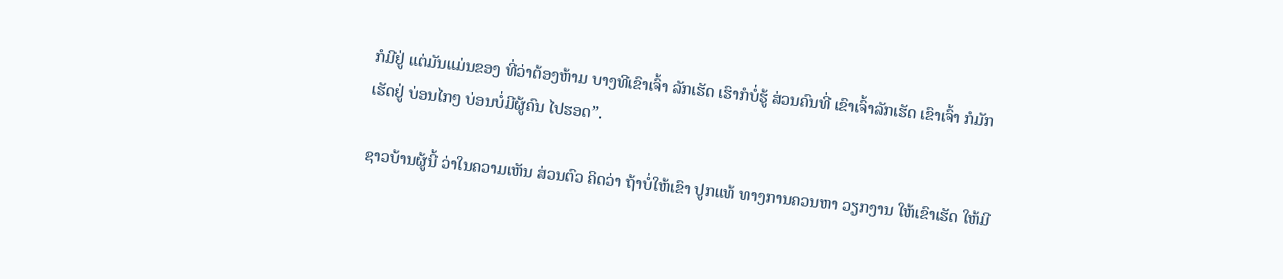ກໍມີຢູ່ ແຕ່ມັນແມ່ນຂອງ ທີ່ວ່າຕ້ອງຫ້າມ ບາງທີເຂົາເຈົ້າ ລັກເຮັດ ເຮົາກໍບໍ່ຮູ້ ສ່ວນຄົນທີ່ ເຂົາເຈົ້າລັກເຮັດ ເຂົາເຈົ້າ ກໍມັກເຮັດຢູ່ ບ່ອນໄກໆ ບ່ອນບໍ່ມີຜູ້ຄົນ ໄປຮອດ”.

ຊາວບ້ານຜູ້ນີ້ ວ່າໃນຄວາມເຫັນ ສ່ວນຕົວ ຄິດວ່າ ຖ້າບໍ່ໃຫ້ເຂົາ ປູກແທ້ ທາງການຄວນຫາ ວຽກງານ ໃຫ້ເຂົາເຮັດ ໃຫ້ມີ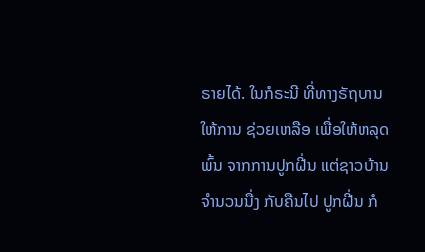ຣາຍໄດ້. ໃນກໍຣະນີ ທີ່ທາງຣັຖບານ ໃຫ້ການ ຊ່ວຍເຫລືອ ເພື່ອໃຫ້ຫລຸດພົ້ນ ຈາກການປູກຝີ່ນ ແຕ່ຊາວບ້ານ ຈໍານວນນື່ງ ກັບຄືນໄປ ປູກຝີ່ນ ກໍ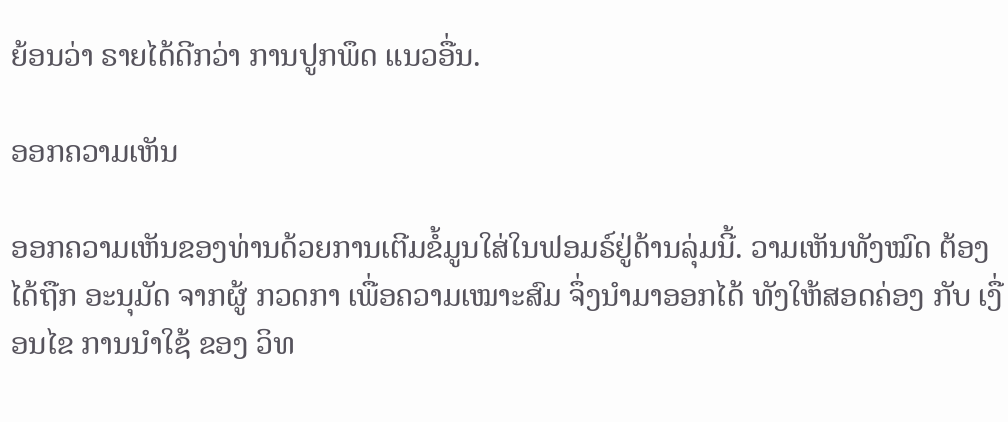ຍ້ອນວ່າ ຣາຍໄດ້ດີກວ່າ ການປູກພຶດ ແນວອື່ນ.

ອອກຄວາມເຫັນ

ອອກຄວາມເຫັນຂອງທ່ານດ້ວຍການເຕີມຂໍ້ມູນໃສ່ໃນຟອມຣ໌ຢູ່ດ້ານລຸ່ມນີ້. ວາມເຫັນທັງໝົດ ຕ້ອງໄດ້ຖືກ ອະນຸມັດ ຈາກຜູ້ ກວດກາ ເພື່ອຄວາມເໝາະສົມ ຈຶ່ງນໍາມາອອກໄດ້ ທັງໃຫ້ສອດຄ່ອງ ກັບ ເງື່ອນໄຂ ການນຳໃຊ້ ຂອງ ວິທ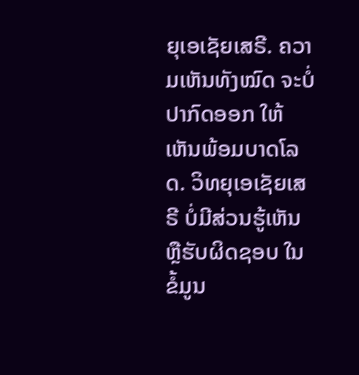ຍຸເອເຊັຍເສຣີ. ຄວາມເຫັນທັງໝົດ ຈະບໍ່ປາກົດອອກ ໃຫ້ເຫັນພ້ອມບາດໂລດ. ວິທຍຸເອເຊັຍເສຣີ ບໍ່ມີສ່ວນຮູ້ເຫັນ ຫຼືຮັບຜິດຊອບ ໃນຂໍ້ມູນ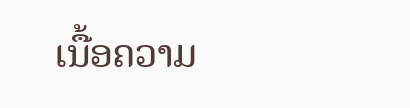ເນື້ອຄວາມ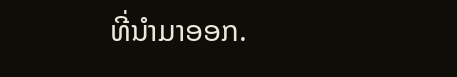ທີ່ນໍາມາອອກ.